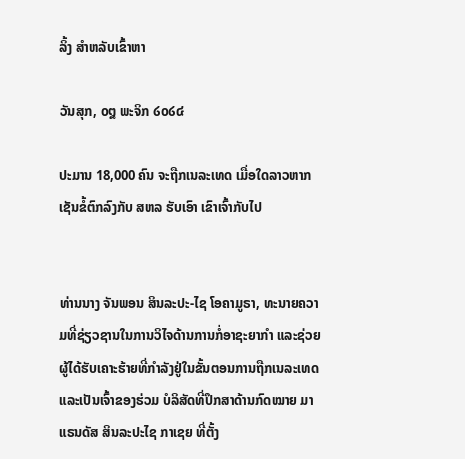ລິ້ງ ສຳຫລັບເຂົ້າຫາ

ວັນສຸກ, ໐໘ ພະຈິກ ໒໐໒໔

ປະມານ 18,000 ຄົນ ຈະຖືກເນລະເທດ ເມື່ອໃດລາວຫາກ ເຊັນຂໍ້ຕົກລົງກັບ ສຫລ ຮັບເອົາ ເຂົາເຈົ້າກັບໄປ


ທ່ານນາງ ຈັນພອນ ສິນລະປະ-ໄຊ ໂອຄາມູຣາ, ທະນາຍຄວາມທີ່ຊ່ຽວຊານໃນການວິໄຈດ້ານການກໍ່ອາຊະຍາກໍາ ແລະຊ່ວຍຜູ້ໄດ້ຮັບເຄາະຮ້າຍທີ່ກໍາລັງຢູ່ໃນຂັ້ນຕອນການຖືກເນລະເທດ ແລະເປັນເຈົ້າຂອງຮ່ວມ ບໍລິສັດທີ່ປຶກສາດ້ານກົດໝາຍ ມາແຣນດັສ ສິນລະປະໄຊ ກາເຊຍ ທີ່ຕັ້ງ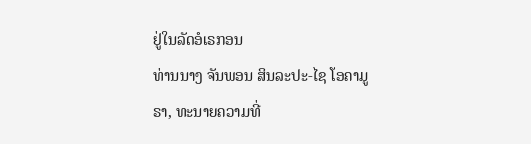ຢູ່ໃນລັດອໍເຣກອນ
ທ່ານນາງ ຈັນພອນ ສິນລະປະ-ໄຊ ໂອຄາມູຣາ, ທະນາຍຄວາມທີ່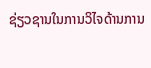ຊ່ຽວຊານໃນການວິໄຈດ້ານການ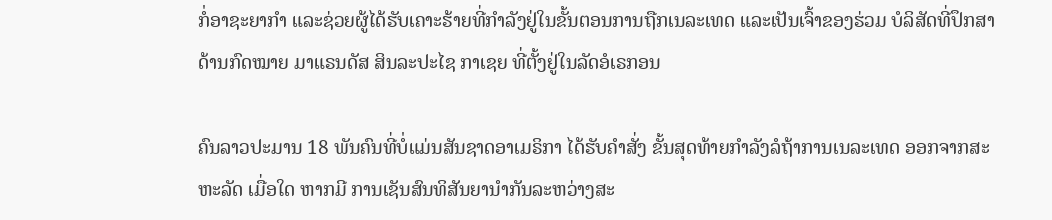ກໍ່ອາຊະຍາກໍາ ແລະຊ່ວຍຜູ້ໄດ້ຮັບເຄາະຮ້າຍທີ່ກໍາລັງຢູ່ໃນຂັ້ນຕອນການຖືກເນລະເທດ ແລະເປັນເຈົ້າຂອງຮ່ວມ ບໍລິສັດທີ່ປຶກສາດ້ານກົດໝາຍ ມາແຣນດັສ ສິນລະປະໄຊ ກາເຊຍ ທີ່ຕັ້ງຢູ່ໃນລັດອໍເຣກອນ

ຄົນລາວປະມານ 18 ພັນຄົນທີ່ບໍ່ແມ່ນສັນຊາດອາເມຣິກາ ໄດ້ຮັບຄໍາສັ່ງ ຂັ້ນສຸດທ້າຍກໍາລັງລໍຖ້າການເນລະເທດ ອອກຈາກສະຫະລັດ ເມື່ອໃດ ຫາກມີ ການເຊັນສົນທິສັນຍານໍາກັນລະຫວ່າງສະ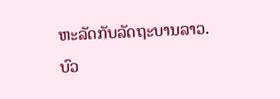ຫະລັດກັບລັດຖະບານລາວ. ບົວ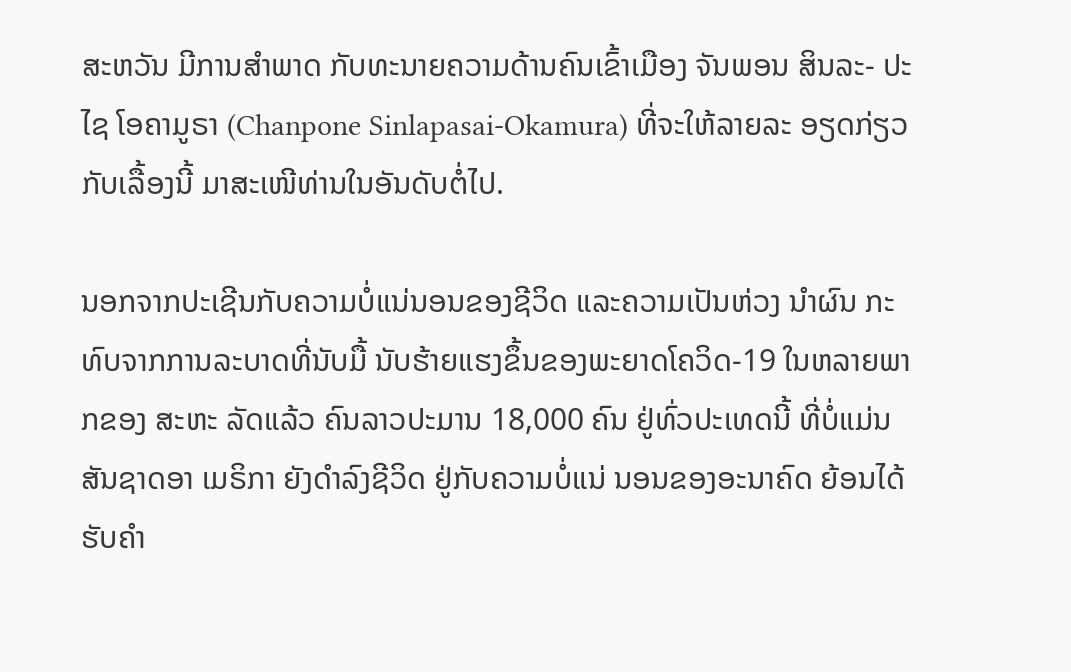ສະຫວັນ ມີການສໍາພາດ ກັບທະນາຍຄວາມດ້ານຄົນເຂົ້າເມືອງ ຈັນພອນ ສິນລະ- ປະໄຊ ໂອຄາມູຣາ (Chanpone Sinlapasai-Okamura) ທີ່ຈະໃຫ້ລາຍລະ ອຽດກ່ຽວກັບເລື້ອງນີ້ ມາສະເໜີທ່ານໃນອັນດັບຕໍ່ໄປ.

ນອກຈາກປະເຊີນກັບຄວາມບໍ່ແນ່ນອນຂອງຊີວິດ ແລະຄວາມເປັນຫ່ວງ ນໍາຜົນ ກະທົບຈາກການລະບາດທີ່ນັບມື້ ນັບຮ້າຍແຮງຂຶ້ນຂອງພະຍາດໂຄວິດ-19 ໃນຫລາຍພາກຂອງ ສະຫະ ລັດແລ້ວ ຄົນລາວປະມານ 18,000 ຄົນ ຢູ່ທົ່ວປະເທດນີ້ ທີ່ບໍ່ແມ່ນສັນຊາດອາ ເມຣິກາ ຍັງດໍາລົງຊີວິດ ຢູ່ກັບຄວາມບໍ່ແນ່ ນອນຂອງອະນາຄົດ ຍ້ອນໄດ້ຮັບຄໍາ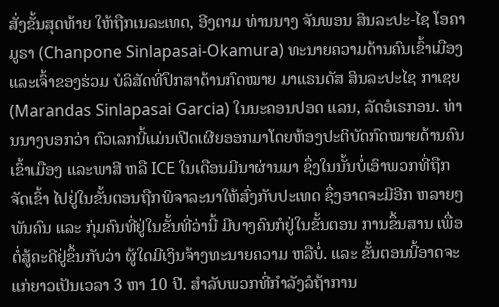ສັ່ງຂັ້ນສຸດທ້າຍ ໃຫ້ຖືກເນລະເທດ, ອີງຕາມ ທ່ານນາງ ຈັນພອນ ສິນລະປະ-ໄຊ ໂອຄາມູຣາ (Chanpone Sinlapasai-Okamura) ທະນາຍຄວາມດ້ານຄົນເຂົ້າເມືອງ ແລະເຈົ້າຂອງຮ່ວມ ບໍລິສັດທີ່ປຶກສາດ້ານກົດໝາຍ ມາແຣນດັສ ສິນລະປະໄຊ ກາເຊຍ (Marandas Sinlapasai Garcia) ໃນນະຄອນປອດ ແລນ, ລັດອໍເຣກອນ. ທ່ານນາງບອກວ່າ ຕົວເລກນີ້ແມ່ນເປີດເຜີຍອອກມາໂດຍຫ້ອງປະຕິບັດກົດໝາຍດ້ານຄົນເຂົ້າເມືອງ ແລະພາສີ ຫລື ICE ໃນເດືອນມີນາຜ່ານມາ ຊຶ່ງໃນນັ້ນບໍ່ເອົາພວກທີ່ຖືກຈັດເຂົ້າ ໄປຢູ່ໃນຂັ້ນຕອນຖືກພິຈາລະນາໃຫ້ສົ່ງກັບປະເທດ ຊຶ່ງອາດຈະມີອີກ ຫລາຍໆພັນຄົນ ແລະ ກຸ່ມຄົນທີ່ຢູ່ໃນຂັ້ນທີ່ວ່ານີ້ ມີບາງຄົນກໍຢູ່ໃນຂັ້ນຕອນ ການຂຶ້ນສານ ເພື່ອຕໍ່ສູ້ຄະດີຢູ່ຂຶ້ນກັບວ່າ ຜູ້ໃດມີເງິນຈ້າງທະນາຍຄວາມ ຫລືບໍ່. ແລະ ຂັ້ນຕອນນີ້ອາດຈະແກ່ຍາວເປັນເວລາ 3 ຫາ 10 ປີ. ສໍາລັບພວກທີ່ກໍາລັງລໍຖ້າການ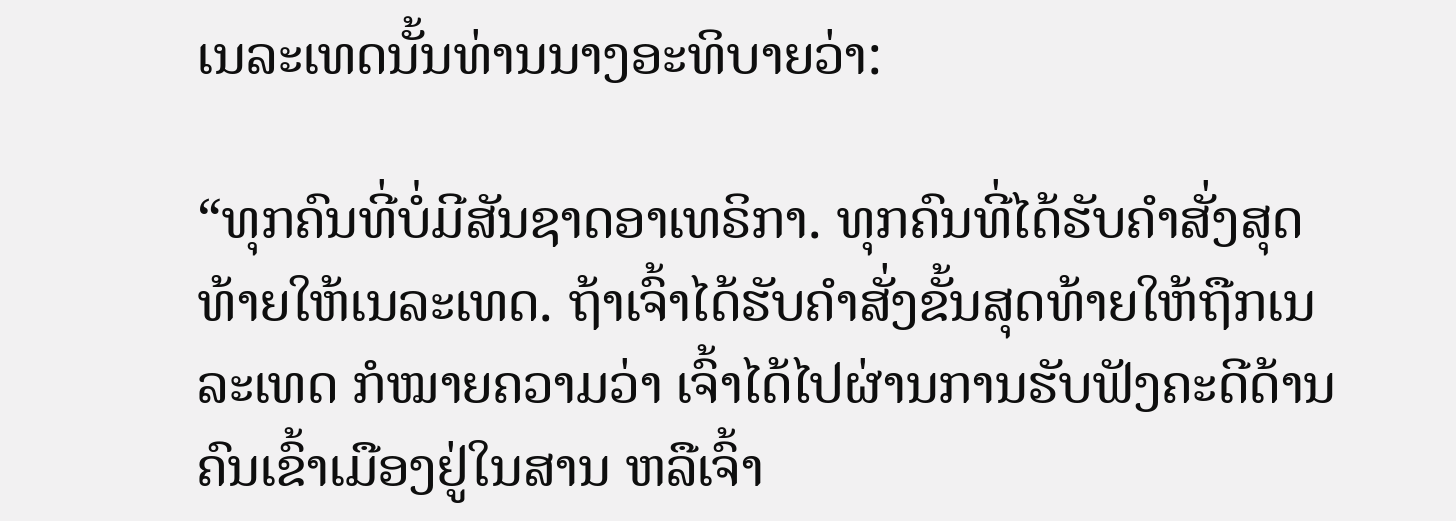ເນລະເທດນັ້ນທ່ານນາງອະທິບາຍວ່າ:

“ທຸກຄົນທີ່ບໍ່ມີສັນຊາດອາເທຣິກາ. ທຸກຄົນທີ່ໄດ້ຮັບຄໍາສັ່ງສຸດທ້າຍໃຫ້ເນລະເທດ. ຖ້າເຈົ້າໄດ້ຮັບຄໍາສັ່ງຂັ້ນສຸດທ້າຍໃຫ້ຖືກເນລະເທດ ກໍໝາຍຄວາມວ່າ ເຈົ້າໄດ້ໄປຜ່ານການຮັບຟັງຄະດີດ້ານຄົນເຂົ້າເມືອງຢູ່ໃນສານ ຫລືເຈົ້າ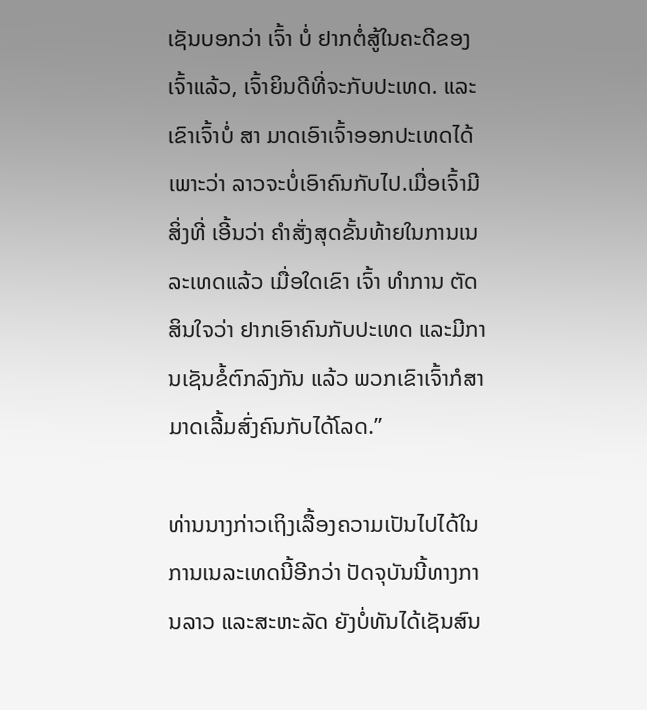ເຊັນບອກວ່າ ເຈົ້າ ບໍ່ ຢາກຕໍ່ສູ້ໃນຄະດີຂອງເຈົ້າແລ້ວ, ເຈົ້າຍິນດີທີ່ຈະກັບປະເທດ. ແລະເຂົາເຈົ້າບໍ່ ສາ ມາດເອົາເຈົ້າອອກປະເທດໄດ້ ເພາະວ່າ ລາວຈະບໍ່ເອົາຄົນກັບໄປ.ເມື່ອເຈົ້າມີສິ່ງທີ່ ເອີ້ນວ່າ ຄໍາສັ່ງສຸດຂັ້ນທ້າຍໃນການເນລະເທດແລ້ວ ເມື່ອໃດເຂົາ ເຈົ້າ ທໍາການ ຕັດສິນໃຈວ່າ ຢາກເອົາຄົນກັບປະເທດ ແລະມີການເຊັນຂໍ້ຕົກລົງກັນ ແລ້ວ ພວກເຂົາເຈົ້າກໍສາມາດເລີ້ມສົ່ງຄົນກັບໄດ້ໂລດ.”

ທ່ານນາງກ່າວເຖິງເລື້ອງຄວາມເປັນໄປໄດ້ໃນການເນລະເທດນີ້ອີກວ່າ ປັດຈຸບັນນີ້ທາງການລາວ ແລະສະຫະລັດ ຍັງບໍ່ທັນໄດ້ເຊັນສົນ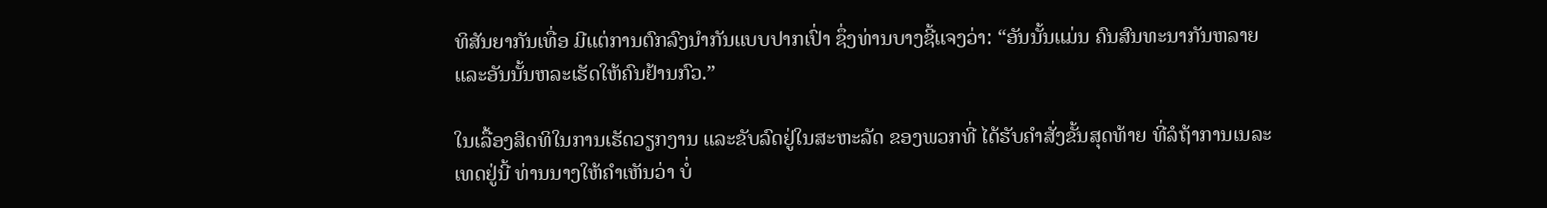ທິສັນຍາກັນເທື່ອ ມີແຕ່ການຕົກລົງນໍາກັນແບບປາກເປົ່າ ຊຶ່ງທ່ານບາງຊີ້ແຈງວ່າ: “ອັນນັ້ນແມ່ນ ຄົນສົນທະນາກັນຫລາຍ ແລະອັນນັ້ນຫລະເຮັດໃຫ້ຄົນຢ້ານກົວ.”

ໃນເລື້ອງສິດທິໃນການເຮັດວຽກງານ ແລະຂັບລົດຢູ່ໃນສະຫະລັດ ຂອງພວກທີ່ ໄດ້ຮັບຄໍາສັ່ງຂັ້ນສຸດທ້າຍ ທີ່ລໍຖ້າການເນລະເທດຢູ່ນີ້ ທ່ານນາງໃຫ້ຄໍາເຫັນວ່າ ບໍ່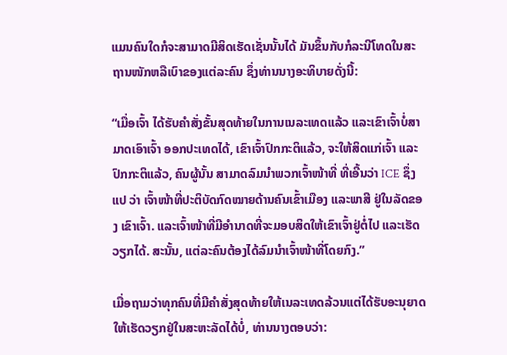ແມນຄົນໃດກໍຈະສາມາດມີສິດເຮັດເຊັ່ນນັ້ນໄດ້ ມັນຂຶ້ນກັບກໍລະນີໂທດໃນສະ ຖານໜັກຫລືເບົາຂອງແຕ່ລະຄົນ ຊຶ່ງທ່ານນາງອະທິບາຍດັ່ງນີ້:

“ເມື່ອເຈົ້າ ໄດ້ຮັບຄໍາສັ່ງຂັ້ນສຸດທ້າຍໃນການເນລະເທດແລ້ວ ແລະເຂົາເຈົ້າບໍ່ສາມາດເອົາເຈົ້າ ອອກປະເທດໄດ້, ເຂົາເຈົ້າປົກກະຕິແລ້ວ, ຈະໃຫ້ສິດແກ່ເຈົ້າ ແລະປົກກະຕິແລ້ວ, ຄົນຜູ້ນັ້ນ ສາມາດລົມນໍາພວກເຈົ້າໜ້າທີ່ ທີ່ເອີ້ນວ່າ ICE ຊຶ່ງແປ ວ່າ ເຈົ້າໜ້າທີ່ປະຕິບັດກົດໝາຍດ້ານຄົນເຂົ້າເມືອງ ແລະພາສີ ຢູ່ໃນລັດຂອງ ເຂົາເຈົ້າ. ແລະເຈົ້າໜ້າທີ່ມີອໍານາດທີ່ຈະມອບສິດໃຫ້ເຂົາເຈົ້າຢູ່ຕໍ່ໄປ ແລະເຮັດວຽກໄດ້. ສະນັ້ນ, ແຕ່ລະຄົນຕ້ອງໄດ້ລົມນໍາເຈົ້າໜ້າທີ່ໂດຍກົງ.”

ເມື່ອຖາມວ່າທຸກຄົນທີ່ມີຄໍາສັ່ງສຸດທ້າຍໃຫ້ເນລະເທດລ້ວນແຕ່ໄດ້ຮັບອະນຸຍາດ ໃຫ້ເຮັດວຽກຢູ່ໃນສະຫະລັດໄດ້ບໍ່, ທ່ານນາງຕອບວ່າ: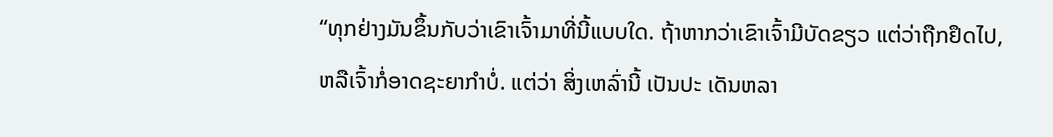“ທຸກຢ່າງມັນຂຶ້ນກັບວ່າເຂົາເຈົ້າມາທີ່ນີ້ແບບໃດ. ຖ້າຫາກວ່າເຂົາເຈົ້າມີບັດຂຽວ ແຕ່ວ່າຖືກຢຶດໄປ, ຫລືເຈົ້າກໍ່ອາດຊະຍາກໍາບໍ່. ແຕ່ວ່າ ສິ່ງເຫລົ່ານີ້ ເປັນປະ ເດັນຫລາ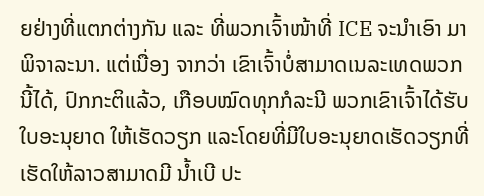ຍຢ່າງທີ່ແຕກຕ່າງກັນ ແລະ ທີ່ພວກເຈົ້າໜ້າທີ່ ICE ຈະນໍາເອົາ ມາພິຈາລະນາ. ແຕ່ເນື່ອງ ຈາກວ່າ ເຂົາເຈົ້າບໍ່ສາມາດເນລະເທດພວກນີ້ໄດ້, ປົກກະຕິແລ້ວ, ເກືອບໝົດທຸກກໍລະນີ ພວກເຂົາເຈົ້າໄດ້ຮັບໃບອະນຸຍາດ ໃຫ້ເຮັດວຽກ ແລະໂດຍທີ່ມີໃບອະນຸຍາດເຮັດວຽກທີ່ເຮັດໃຫ້ລາວສາມາດມີ ນໍ້າເບີ ປະ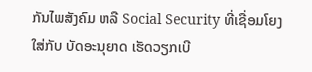ກັນໄພສັງຄົມ ຫລື Social Security ທີ່ເຊື່ອມໂຍງໃສ່ກັບ ບັດອະນຸຍາດ ເຮັດວຽກເບີ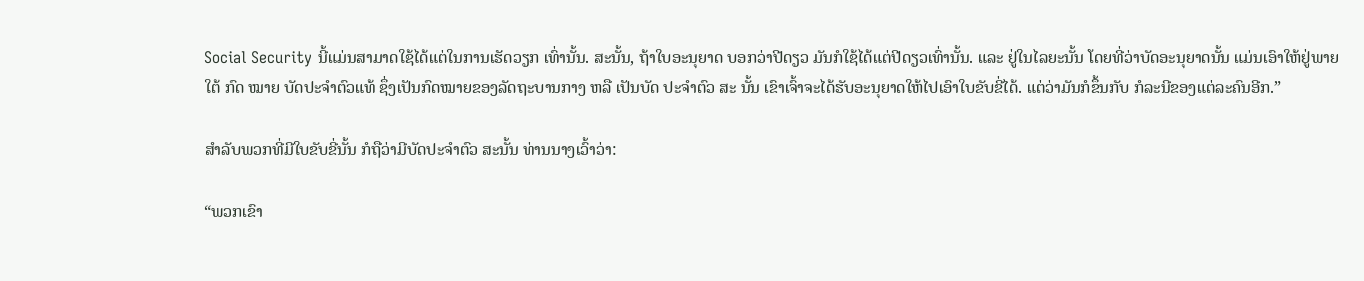Social Security ນີ້ແມ່ນສາມາດໃຊ້ໄດ້ແຕ່ໃນການເຮັດວຽກ ເທົ່ານັ້ນ. ສະນັ້ນ, ຖ້າໃບອະນຸຍາດ ບອກວ່າປີດຽວ ມັນກໍໃຊ້ໄດ້ແຕ່ປີດຽວເທົ່ານັ້ນ. ແລະ ຢູ່ໃນໄລຍະນັ້ນ ໂດຍທີ່ວ່າບັດອະນຸຍາດນັ້ນ ແມ່ນເອົາໃຫ້ຢູ່ພາຍໃຕ້ ກົດ ໝາຍ ບັດປະຈໍາຕົວແທ້ ຊຶ່ງເປັນກົດໝາຍຂອງລັດຖະບານກາງ ຫລື ເປັນບັດ ປະຈໍາຕົວ ສະ ນັ້ນ ເຂົາເຈົ້າຈະໄດ້ຮັບອະນຸຍາດໃຫ້ໄປເອົາໃບຂັບຂີ່ໄດ້. ແຕ່ວ່າມັນກໍຂຶ້ນກັບ ກໍລະນີຂອງແຕ່ລະຄົນອີກ.”

ສໍາລັບພວກທີ່ມີໃບຂັບຂີ່ນັ້ນ ກໍຖືວ່າມີບັດປະຈໍາຕົວ ສະນັ້ນ ທ່ານນາງເວົ້າວ່າ:

“ພວກເຂົາ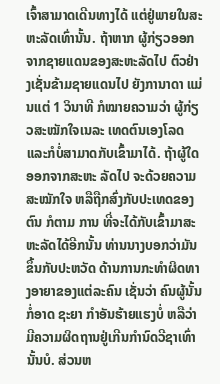ເຈົ້າສາມາດເດີນທາງໄດ້ ແຕ່ຢູ່ພາຍໃນສະຫະລັດເທົ່ານັ້ນ. ຖ້າຫາກ ຜູ້ກ່ຽວອອກຈາກຊາຍແດນຂອງສະຫະລັດໄປ ຕົວຢ່າງເຊັ່ນຂ້າມຊາຍແດນໄປ ຍັງການາດາ ແມ່ນແຕ່ 1 ວິນາທີ ກໍໝາຍຄວາມວ່າ ຜູ້ກ່ຽວສະໝັກໃຈເນລະ ເທດຕົນເອງໂລດ ແລະກໍບໍ່ສາມາດກັບເຂົ້າມາໄດ້. ຖ້າຜູ້ໃດອອກຈາກສະຫະ ລັດໄປ ຈະດ້ວຍຄວາມສະໝັກໃຈ ຫລືຖືກສົ່ງກັບປະເທດຂອງຕົນ ກໍຕາມ ການ ທີ່ຈະໄດ້ກັບເຂົ້າມາສະຫະລັດໄດ້ອີກນັ້ນ ທ່ານນາງບອກວ່າມັນຂຶ້ນກັບປະຫວັດ ດ້ານການກະທໍາຜິດທາງອາຍາຂອງແຕ່ລະຄົນ ເຊັ່ນວ່າ ຄົນຜູ້ນັ້ນ ກໍ່ອາດ ຊະຍາ ກໍາອັນຮ້າຍແຮງບໍ່ ຫລືວ່າ ມີຄວາມຜິດຖານຢູ່ເກີນກໍານົດວີຊາເທົ່ານັ້ນບໍ. ສ່ວນຫ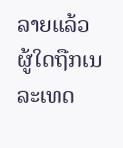ລາຍແລ້ວ ຜູ້ໃດຖືກເນລະເທດ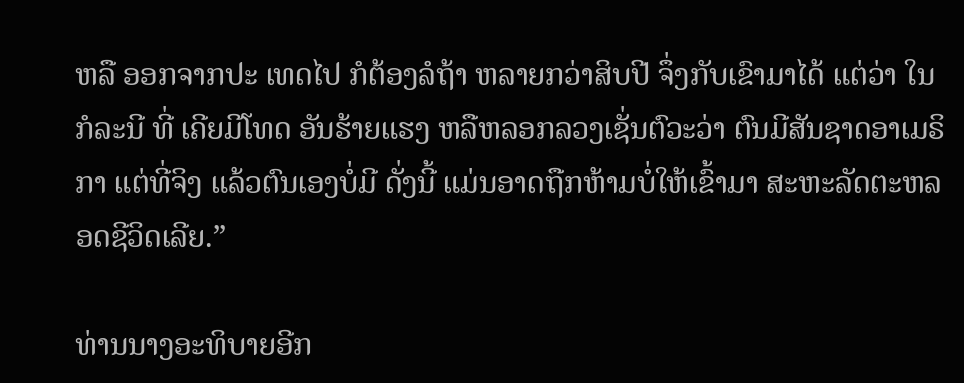ຫລື ອອກຈາກປະ ເທດໄປ ກໍຕ້ອງລໍຖ້າ ຫລາຍກວ່າສິບປີ ຈຶ່ງກັບເຂົາມາໄດ້ ແຕ່ວ່າ ໃນກໍລະນີ ທີ່ ເຄີຍມີໂທດ ອັນຮ້າຍແຮງ ຫລືຫລອກລວງເຊັ່ນຕົວະວ່າ ຕົນມີສັນຊາດອາເມຣິກາ ແຕ່ທີ່ຈິງ ແລ້ວຕົນເອງບໍ່ມີ ດັ່ງນີ້ ແມ່ນອາດຖືກຫ້າມບໍ່ໃຫ້ເຂົ້າມາ ສະຫະລັດຕະຫລອດຊີວິດເລີຍ.”

ທ່ານນາງອະທິບາຍອີກ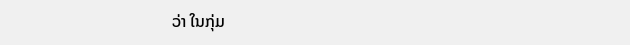ວ່າ ໃນກຸ່ມ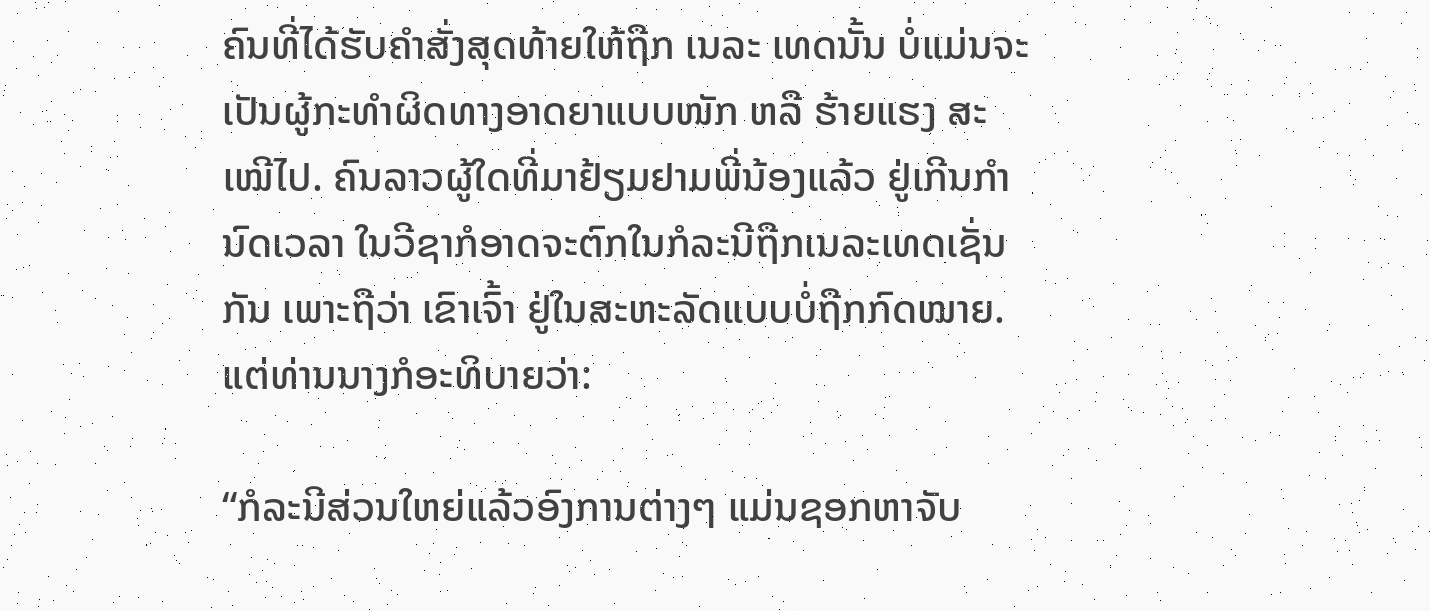ຄົນທີ່ໄດ້ຮັບຄໍາສັ່ງສຸດທ້າຍໃຫ້ຖືກ ເນລະ ເທດນັ້ນ ບໍ່ແມ່ນຈະເປັນຜູ້ກະທໍາຜິດທາງອາດຍາແບບໜັກ ຫລື ຮ້າຍແຮງ ສະເໝີໄປ. ຄົນລາວຜູ້ໃດທີ່ມາຢ້ຽມຢາມພີ່ນ້ອງແລ້ວ ຢູ່ເກີນກໍານົດເວລາ ໃນວີຊາກໍອາດຈະຕົກໃນກໍລະນີຖືກເນລະເທດເຊັ່ນກັນ ເພາະຖືວ່າ ເຂົາເຈົ້າ ຢູ່ໃນສະຫະລັດແບບບໍ່ຖືກກົດໝາຍ. ແຕ່ທ່ານນາງກໍອະທິບາຍວ່າ:

“ກໍລະນີສ່ວນໃຫຍ່ແລ້ວອົງການຕ່າງໆ ແມ່ນຊອກຫາຈັບ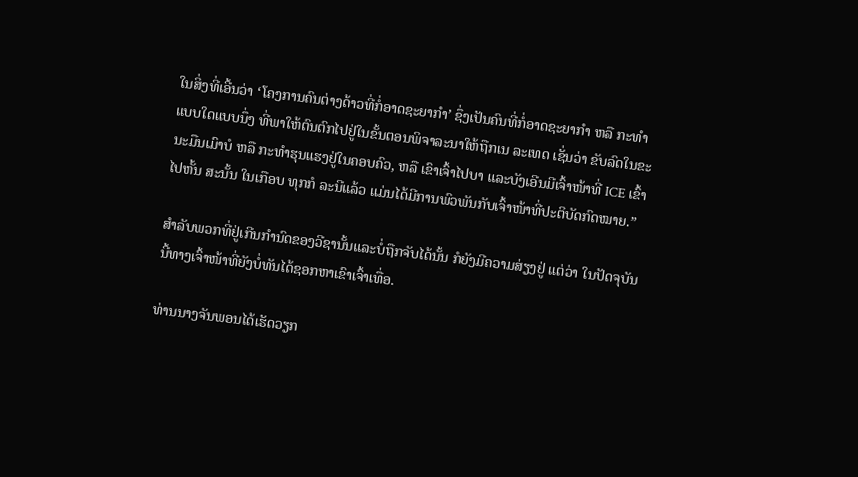ໃນສິ່ງທີ່ເອີ້ນວ່າ ‘ໂຄງການຄົນຕ່າງດ້າວທີ່ກໍ່ອາດຊະຍາກໍາ’ ຊຶ່ງເປັນຄົນທີ່ກໍ່ອາດຊະຍາກໍາ ຫລື ກະທໍາແບບໃດແບບນຶ່ງ ທີ່ພາໃຫ້ຕົນຕົກໄປຢູ່ໃນຂັ້ນຕອນພິຈາລະນາໃຫ້ຖືກເນ ລະເທດ ເຊັ່ນວ່າ ຂັບລົດໃນຂະນະມືນເມົາບໍ ຫລື ກະທໍາຮຸນແຮງຢູ່ໃນຄອບຄົວ, ຫລື ເຂົາເຈົ້າໄປບາ ແລະບັງເອີນມີເຈົ້າໜ້າທີ່ ICE ເຂົ້າໄປຫັ້ນ ສະນັ້ນ ໃນເກືອບ ທຸກກໍ ລະນີແລ້ວ ແມ່ນໄດ້ມີການພົວພັນກັບເຈົ້າໜ້າທີ່ປະຕິບັດກົດໝາຍ.”

ສໍາລັບພວກທີ່ຢູ່ເກີນກໍານົດຂອງວີຊານັ້ນແລະບໍ່ຖືກຈັບໄດ້ນັ້ນ ກໍຍັງມີຄວາມສ່ຽງຢູ່ ແຕ່ວ່າ ໃນປັດຈຸບັນນີ້ທາງເຈົ້າໜ້າທີ່ຍັງບໍ່ທັນໄດ້ຊອກຫາເຂົາເຈົ້າເທື່ອ.

ທ່ານນາງຈັນພອນໄດ້ເຮັດວຽກ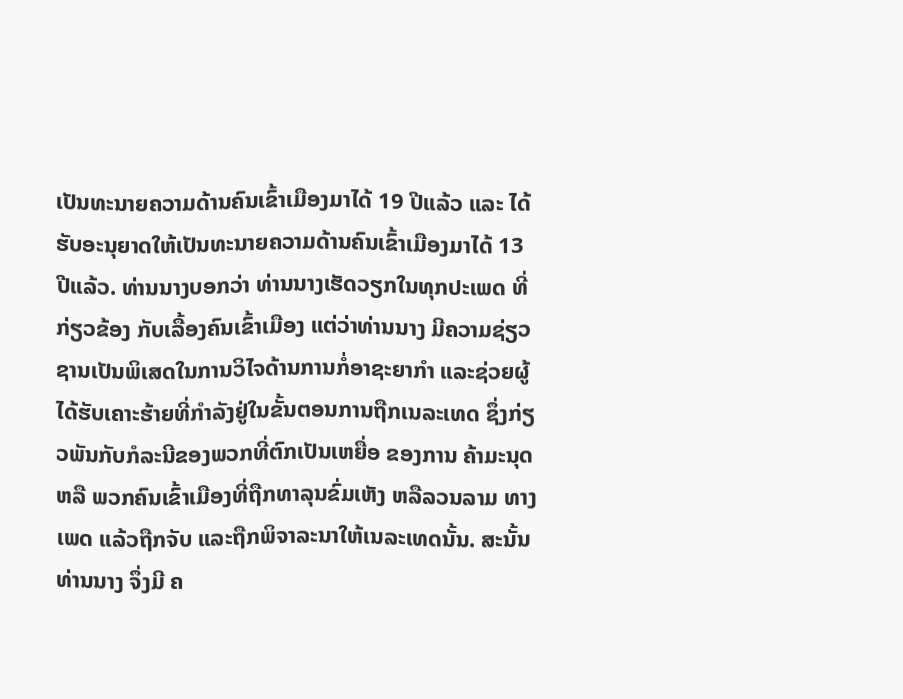ເປັນທະນາຍຄວາມດ້ານຄົນເຂົ້າເມືອງມາໄດ້ 19 ປີແລ້ວ ແລະ ໄດ້ຮັບອະນຸຍາດໃຫ້ເປັນທະນາຍຄວາມດ້ານຄົນເຂົ້າເມືອງມາໄດ້ 13 ປີແລ້ວ. ທ່ານນາງບອກວ່າ ທ່ານນາງເຮັດວຽກໃນທຸກປະເພດ ທີ່ກ່ຽວຂ້ອງ ກັບເລື້ອງຄົນເຂົ້າເມືອງ ແຕ່ວ່າທ່ານນາງ ມີຄວາມຊ່ຽວຊານເປັນພິເສດໃນການວິໄຈດ້ານການກໍ່ອາຊະຍາກໍາ ແລະຊ່ວຍຜູ້ໄດ້ຮັບເຄາະຮ້າຍທີ່ກໍາລັງຢູ່ໃນຂັ້ນຕອນການຖືກເນລະເທດ ຊຶ່ງກ່ຽວພັນກັບກໍລະນີຂອງພວກທີ່ຕົກເປັນເຫຍື່ອ ຂອງການ ຄ້າມະນຸດ ຫລື ພວກຄົນເຂົ້າເມືອງທີ່ຖືກທາລຸນຂົ່ມເຫັງ ຫລືລວນລາມ ທາງເພດ ແລ້ວຖືກຈັບ ແລະຖືກພິຈາລະນາໃຫ້ເນລະເທດນັ້ນ. ສະນັ້ນທ່ານນາງ ຈຶ່ງມີ ຄ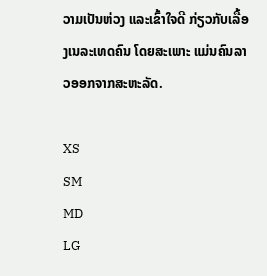ວາມເປັນຫ່ວງ ແລະເຂົ້າໃຈດີ ກ່ຽວກັບເລື້ອງເນລະເທດຄົນ ໂດຍສະເພາະ ແມ່ນຄົນລາວອອກຈາກສະຫະລັດ.

XS
SM
MD
LG